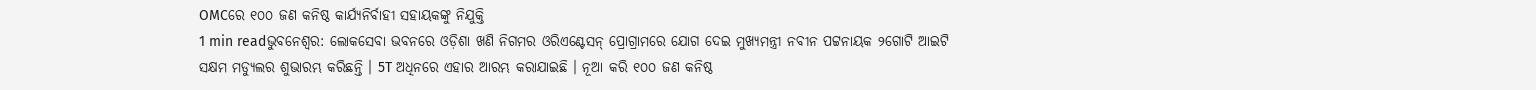OMCରେ ୧୦୦ ଜଣ କନିଷ୍ଠ କାର୍ଯ୍ୟନିର୍ବାହୀ ସହାୟକଙ୍କୁ ନିଯୁକ୍ତି
1 min readଭୁବନେଶ୍ୱର: ଲୋକସେବା ଭବନରେ ଓଡ଼ିଶା ଖଣି ନିଗମର ଓରିଏଣ୍ଟେସନ୍ ପ୍ରୋଗ୍ରାମରେ ଯୋଗ ଦେଇ ମୁଖ୍ୟମନ୍ତ୍ରୀ ନବୀନ ପଟ୍ଟନାୟକ ୨ଗୋଟି ଆଇଟି ସକ୍ଷମ ମଡ୍ୟୁଲର ଶୁଭାରମ୍ଭ କରିଛନ୍ତି । 5T ଅଧିନରେ ଏହାର ଆରମ୍ଭ କରାଯାଇଛି । ନୂଆ କରି ୧୦୦ ଜଣ କନିଷ୍ଠ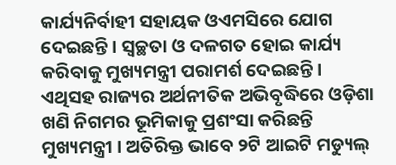କାର୍ଯ୍ୟନିର୍ବାହୀ ସହାୟକ ଓଏମସିରେ ଯୋଗ ଦେଇଛନ୍ତି । ସ୍ୱଚ୍ଛତା ଓ ଦଳଗତ ହୋଇ କାର୍ଯ୍ୟ କରିବାକୁ ମୁଖ୍ୟମନ୍ତ୍ରୀ ପରାମର୍ଶ ଦେଇଛନ୍ତି ।
ଏଥିସହ ରାଜ୍ୟର ଅର୍ଥନୀତିକ ଅଭିବୃଦ୍ଧିରେ ଓଡ଼ିଶା ଖଣି ନିଗମର ଭୂମିକାକୁ ପ୍ରଶଂସା କରିଛନ୍ତି ମୁଖ୍ୟମନ୍ତ୍ରୀ । ଅତିରିକ୍ତ ଭାବେ ୨ଟି ଆଇଟି ମଡ୍ୟୁଲ୍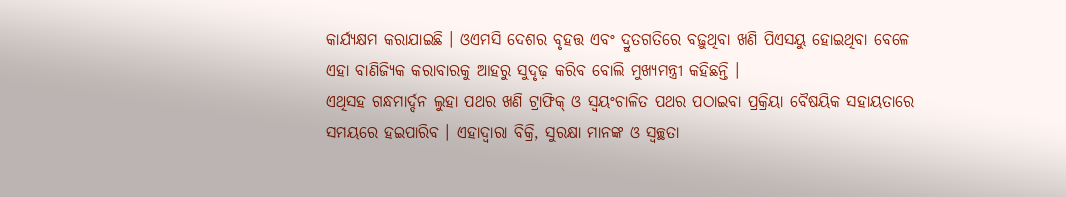କାର୍ଯ୍ୟକ୍ଷମ କରାଯାଇଛି । ଓଏମସି ଦେଶର ବୃହତ୍ତ ଏବଂ ଦ୍ରୁତଗତିରେ ବଢ଼ୁଥିବା ଖଣି ପିଏସୟୁ ହୋଇଥିବା ବେଳେ ଏହା ବାଣିଜ୍ୟିକ କରାବାରକୁ ଆହରୁ ସୁଦୃଢ଼ କରିବ ବୋଲି ମୁଖ୍ୟମନ୍ତ୍ରୀ କହିଛନ୍ତି ।
ଏଥିସହ ଗନ୍ଧମାର୍ଦ୍ଦନ ଲୁହା ପଥର ଖଣି ଟ୍ରାଫିକ୍ ଓ ସ୍ୱୟଂଚାଳିତ ପଥର ପଠାଇବା ପ୍ରକ୍ରିୟା ବୈଷୟିକ ସହାୟତାରେ ସମୟରେ ହଇପାରିବ । ଏହାଦ୍ୱାରା ବିକ୍ରି, ସୁରକ୍ଷା ମାନଙ୍କ ଓ ସ୍ୱଚ୍ଛତା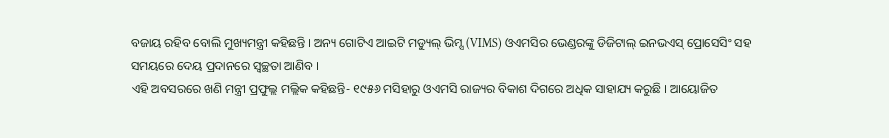ବଜାୟ ରହିବ ବୋଲି ମୁଖ୍ୟମନ୍ତ୍ରୀ କହିଛନ୍ତି । ଅନ୍ୟ ଗୋଟିଏ ଆଇଟି ମଡ୍ୟୁଲ୍ ଭିମ୍ସ (VIMS) ଓଏମସିର ଭେଣ୍ଡରଙ୍କୁ ଡିଜିଟାଲ୍ ଇନଭଏସ୍ ପ୍ରୋସେସିଂ ସହ ସମୟରେ ଦେୟ ପ୍ରଦାନରେ ସ୍ୱଚ୍ଛତା ଆଣିବ ।
ଏହି ଅବସରରେ ଖଣି ମନ୍ତ୍ରୀ ପ୍ରଫୁଲ୍ଲ ମଲ୍ଲିକ କହିଛନ୍ତି- ୧୯୫୬ ମସିହାରୁ ଓଏମସି ରାଜ୍ୟର ବିକାଶ ଦିଗରେ ଅଧିକ ସାହାଯ୍ୟ କରୁଛି । ଆୟୋଜିତ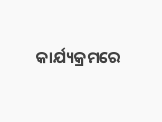କାର୍ଯ୍ୟକ୍ରମରେ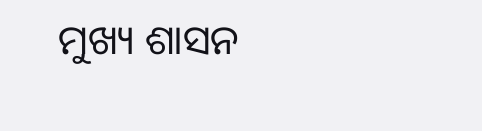ମୁଖ୍ୟ ଶାସନ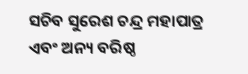ସଚିବ ସୁରେଶ ଚନ୍ଦ୍ର ମହାପାତ୍ର ଏବଂ ଅନ୍ୟ ବରିଷ୍ଠ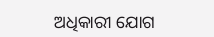ଅଧିକାରୀ ଯୋଗ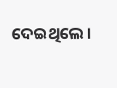ଦେଇଥିଲେ ।